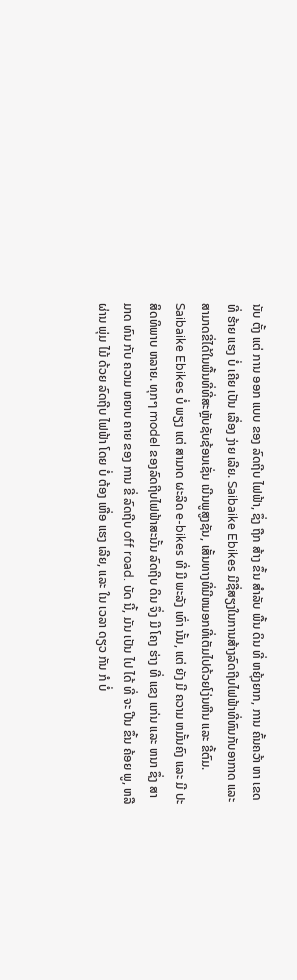ນັບ ຕັ້ງ ແຕ່ ການ ອອກ ແບບ ຂອງ ລົດຖີບ ໄຟຟ້າ, ຊຶ່ງ ຖືກ ສ້າງ ຂຶ້ນ ສໍາລັບ ພື້ນ ດິນ ທີ່ ຫຍຸ້ງຍາກ, ການ ຄົ້ນຄວ້າ ຫາ ເຂດ ທີ່ ຮ້າຍ ແຮງ ບໍ່ ເຄີຍ ເປັນ ເລື່ອງ ງ່າຍ ເລີຍ. Saibaike Ebikes ມີຊື່ສຽງໃນການສ້າງລົດຖີບໄຟຟ້າທີ່ທົນກັບອາກາດ ແລະ ສາມາດຂີ່ໄດ້ໃນພື້ນທີ່ທີ່ສະຫຼັບຊັບຊ້ອນເຊັ່ນ ເນີນພູສູງຊັນ, ເສັ້ນທາງທີ່ມີຫມອກທີ່ເຕັມໄປດ້ວຍໂງ່ນຫີນ ແລະ ຂີ້ຕົມ.
Saibaike Ebikes ບໍ່ ພຽງ ແຕ່ ສາມາດ ຜະລິດ e-bikes ທີ່ ມີ ພະລັງ ເທົ່າ ນັ້ນ, ແຕ່ ຍັງ ມີ ຄວາມ ຫມັ້ນຄົງ ແລະ ມີ ປະສິດທິພາບ ຫລາຍ. ທຸກໆ model ຂອງລົດຖີບໄຟຟ້າສະນັ້ນ ລົດຖີບ ດິນ ຈຶ່ງ ມີ ໂຄງ ຮ່າງ ທີ່ ແຂງ ແກ່ນ ແລະ ຫນາ ຊຶ່ງ ສາມາດ ທົນ ກັບ ຄວາມ ຫຍາບ ຄາຍ ຂອງ ການ ຂີ່ ລົດຖີບ off road. ບັດ ນີ້, ມັນ ເປັນ ໄປ ໄດ້ ທີ່ ຈະ ປີນ ຂຶ້ນ ຄ້ອຍ ພູ, ຫລື ຜ່ານ ພຸ່ມ ໄມ້ ດ້ວຍ ລົດຖີບ ໄຟຟ້າ ໂດຍ ບໍ່ ຕ້ອງ ເຫື່ອ ແຮງ ເລີຍ, ແລະ ໃນ ເວລາ ດຽວ ກັນ ກໍ ບໍ່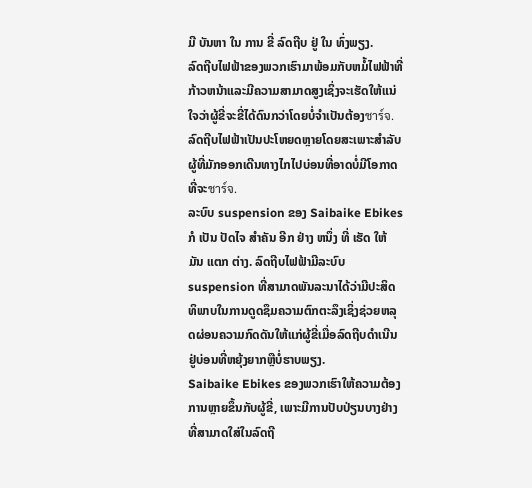ມີ ບັນຫາ ໃນ ການ ຂີ່ ລົດຖີບ ຢູ່ ໃນ ທົ່ງພຽງ.
ລົດຖີບໄຟຟ້າຂອງພວກເຮົາມາພ້ອມກັບຫມໍ້ໄຟຟ້າທີ່ກ້າວຫນ້າແລະມີຄວາມສາມາດສູງເຊິ່ງຈະເຮັດໃຫ້ແນ່ໃຈວ່າຜູ້ຂີ່ຈະຂີ່ໄດ້ດົນກວ່າໂດຍບໍ່ຈໍາເປັນຕ້ອງชาร์จ. ລົດຖີບໄຟຟ້າເປັນປະໂຫຍດຫຼາຍໂດຍສະເພາະສໍາລັບຜູ້ທີ່ມັກອອກເດີນທາງໄກໄປບ່ອນທີ່ອາດບໍ່ມີໂອກາດທີ່ຈະชาร์จ.
ລະບົບ suspension ຂອງ Saibaike Ebikes ກໍ ເປັນ ປັດໄຈ ສໍາຄັນ ອີກ ຢ່າງ ຫນຶ່ງ ທີ່ ເຮັດ ໃຫ້ ມັນ ແຕກ ຕ່າງ. ລົດຖີບໄຟຟ້າມີລະບົບ suspension ທີ່ສາມາດພັນລະນາໄດ້ວ່າມີປະສິດທິພາບໃນການດູດຊຶມຄວາມຕົກຕະລຶງເຊິ່ງຊ່ວຍຫລຸດຜ່ອນຄວາມກົດດັນໃຫ້ແກ່ຜູ້ຂີ່ເມື່ອລົດຖີບດໍາເນີນຢູ່ບ່ອນທີ່ຫຍຸ້ງຍາກຫຼືບໍ່ຮາບພຽງ.
Saibaike Ebikes ຂອງພວກເຮົາໃຫ້ຄວາມຕ້ອງການຫຼາຍຂຶ້ນກັບຜູ້ຂີ່, ເພາະມີການປັບປ່ຽນບາງຢ່າງທີ່ສາມາດໃສ່ໃນລົດຖີ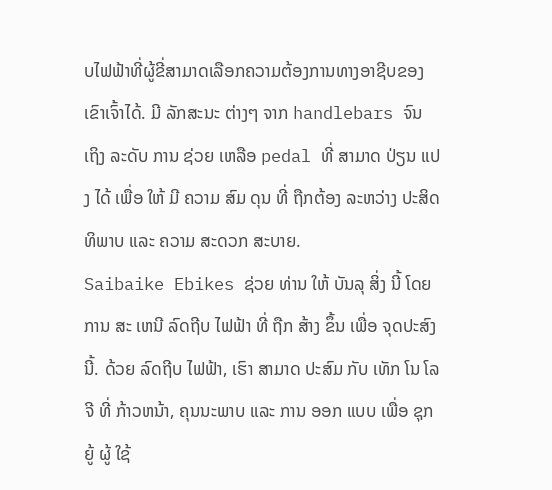ບໄຟຟ້າທີ່ຜູ້ຂີ່ສາມາດເລືອກຄວາມຕ້ອງການທາງອາຊີບຂອງເຂົາເຈົ້າໄດ້. ມີ ລັກສະນະ ຕ່າງໆ ຈາກ handlebars ຈົນ ເຖິງ ລະດັບ ການ ຊ່ວຍ ເຫລືອ pedal ທີ່ ສາມາດ ປ່ຽນ ແປງ ໄດ້ ເພື່ອ ໃຫ້ ມີ ຄວາມ ສົມ ດຸນ ທີ່ ຖືກຕ້ອງ ລະຫວ່າງ ປະສິດທິພາບ ແລະ ຄວາມ ສະດວກ ສະບາຍ.
Saibaike Ebikes ຊ່ວຍ ທ່ານ ໃຫ້ ບັນລຸ ສິ່ງ ນີ້ ໂດຍ ການ ສະ ເຫນີ ລົດຖີບ ໄຟຟ້າ ທີ່ ຖືກ ສ້າງ ຂຶ້ນ ເພື່ອ ຈຸດປະສົງ ນີ້. ດ້ວຍ ລົດຖີບ ໄຟຟ້າ, ເຮົາ ສາມາດ ປະສົມ ກັບ ເທັກ ໂນ ໂລ ຈີ ທີ່ ກ້າວຫນ້າ, ຄຸນນະພາບ ແລະ ການ ອອກ ແບບ ເພື່ອ ຊຸກຍູ້ ຜູ້ ໃຊ້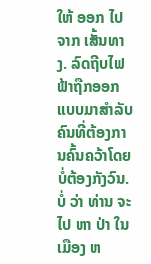ໃຫ້ ອອກ ໄປ ຈາກ ເສັ້ນທາງ. ລົດຖີບໄຟຟ້າຖືກອອກແບບມາສໍາລັບຄົນທີ່ຕ້ອງການຄົ້ນຄວ້າໂດຍບໍ່ຕ້ອງກັງວົນ. ບໍ່ ວ່າ ທ່ານ ຈະ ໄປ ຫາ ປ່າ ໃນ ເມືອງ ຫ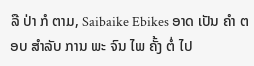ລື ປ່າ ກໍ ຕາມ, Saibaike Ebikes ອາດ ເປັນ ຄໍາ ຕອບ ສໍາລັບ ການ ພະ ຈົນ ໄພ ຄັ້ງ ຕໍ່ ໄປ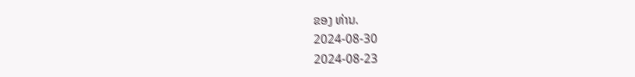ຂອງ ທ່ານ.
2024-08-30
2024-08-23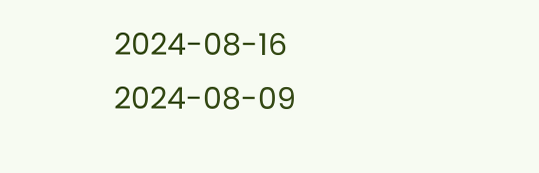2024-08-16
2024-08-09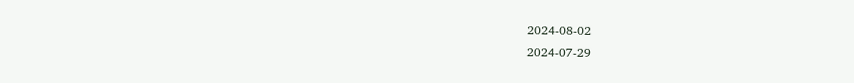2024-08-02
2024-07-29